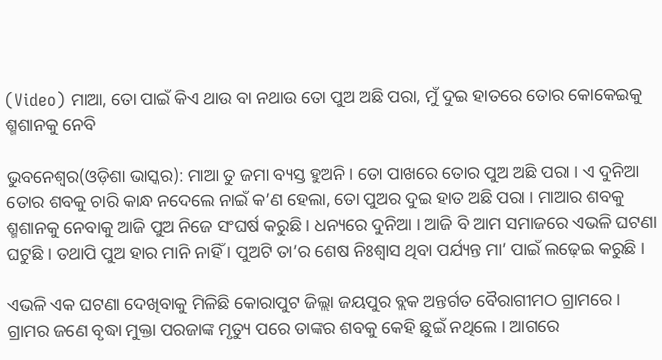(Video) ମାଆ, ତୋ ପାଇଁ କିଏ ଥାଉ ବା ନଥାଉ ତୋ ପୁଅ ଅଛି ପରା, ମୁଁ ଦୁଇ ହାତରେ ତୋର କୋକେଇକୁ ଶ୍ମଶାନକୁ ନେବି

ଭୁବନେଶ୍ୱର(ଓଡ଼ିଶା ଭାସ୍କର): ମାଆ ତୁ ଜମା ବ୍ୟସ୍ତ ହୁଅନି । ତୋ ପାଖରେ ତୋର ପୁଅ ଅଛି ପରା । ଏ ଦୁନିଆ ତୋର ଶବକୁ ଚାରି କାନ୍ଧ ନଦେଲେ ନାଇଁ କ’ଣ ହେଲା, ତୋ ପୁଅର ଦୁଇ ହାତ ଅଛି ପରା । ମାଆର ଶବକୁ ଶ୍ମଶାନକୁ ନେବାକୁ ଆଜି ପୁଅ ନିଜେ ସଂଘର୍ଷ କରୁଛି । ଧନ୍ୟରେ ଦୁନିଆ । ଆଜି ବି ଆମ ସମାଜରେ ଏଭଳି ଘଟଣା ଘଟୁଛି । ତଥାପି ପୁଅ ହାର ମାନି ନାହିଁ । ପୁଅଟି ତା’ର ଶେଷ ନିଃଶ୍ୱାସ ଥିବା ପର୍ଯ୍ୟନ୍ତ ମା’ ପାଇଁ ଲଢ଼େଇ କରୁଛି ।

ଏଭଳି ଏକ ଘଟଣା ଦେଖିବାକୁ ମିଳିଛି କୋରାପୁଟ ଜିଲ୍ଲା ଜୟପୁର ବ୍ଲକ ଅନ୍ତର୍ଗତ ବୈରାଗୀମଠ ଗ୍ରାମରେ । ଗ୍ରାମର ଜଣେ ବୃଦ୍ଧା ମୁକ୍ତା ପରଜାଙ୍କ ମୃତ୍ୟୁ ପରେ ତାଙ୍କର ଶବକୁ କେହି ଛୁଇଁ ନଥିଲେ । ଆଗରେ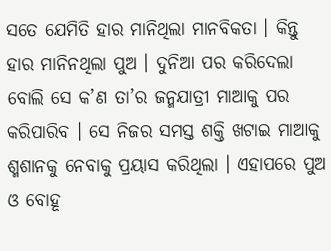ସତେ ଯେମିତି ହାର ମାନିଥିଲା ମାନବିକତା । କିନ୍ତୁ ହାର ମାନିନଥିଲା ପୁଅ । ଦୁନିଆ ପର କରିଦେଲା ବୋଲି ସେ କ’ଣ ତା’ର ଜନ୍ମଯାତ୍ରୀ ମାଆକୁ ପର କରିପାରିବ । ସେ ନିଜର ସମସ୍ତ ଶକ୍ତି ଖଟାଇ ମାଆକୁ ଶ୍ମଶାନକୁ ନେବାକୁ ପ୍ରୟାସ କରିଥିଲା । ଏହାପରେ ପୁଅ ଓ ବୋହୂ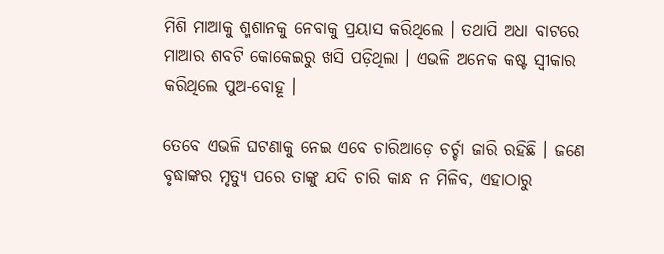ମିଶି ମାଆକୁ ଶ୍ମଶାନକୁ ନେବାକୁ ପ୍ରୟାସ କରିଥିଲେ । ତଥାପି ଅଧା ବାଟରେ ମାଆର ଶବଟି କୋକେଇରୁ ଖସି ପଡ଼ିଥିଲା । ଏଭଳି ଅନେକ କଷ୍ଟ ସ୍ୱୀକାର କରିଥିଲେ ପୁଅ-ବୋହୂ ।

ତେବେ ଏଭଳି ଘଟଣାକୁ ନେଇ ଏବେ ଚାରିଆଡ଼େ ଚର୍ଚ୍ଚା ଜାରି ରହିଛି । ଜଣେ ବୃଦ୍ଧାଙ୍କର ମୃତ୍ୟୁ ପରେ ତାଙ୍କୁ ଯଦି ଚାରି କାନ୍ଧ ନ ମିଳିବ, ଏହାଠାରୁ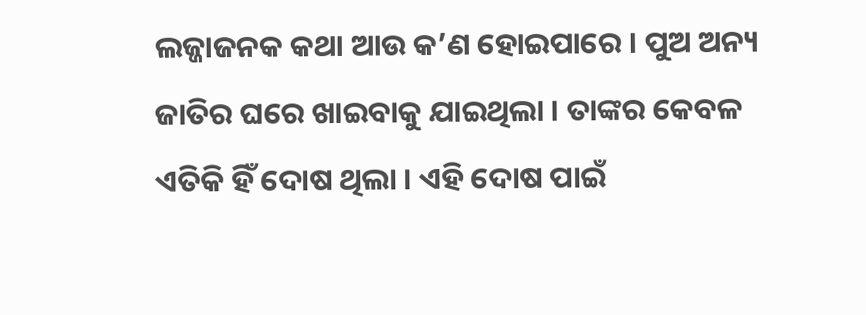ଲଜ୍ଜାଜନକ କଥା ଆଉ କ’ଣ ହୋଇପାରେ । ପୁଅ ଅନ୍ୟ ଜାତିର ଘରେ ଖାଇବାକୁ ଯାଇଥିଲା । ତାଙ୍କର କେବଳ ଏତିକି ହିଁ ଦୋଷ ଥିଲା । ଏହି ଦୋଷ ପାଇଁ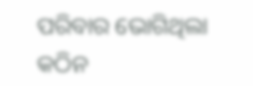ପରିବାର ଭୋଗିଥିଲା କଠିନ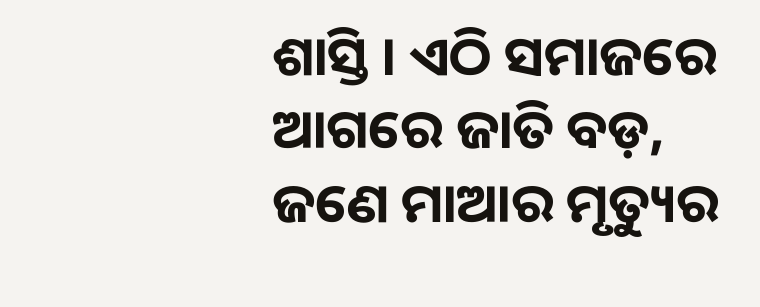ଶାସ୍ତି । ଏଠି ସମାଜରେ ଆଗରେ ଜାତି ବଡ଼, ଜଣେ ମାଆର ମୃତ୍ୟୁର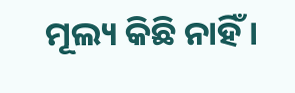ମୂଲ୍ୟ କିଛି ନାହିଁ ।